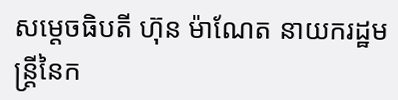សម្ដេចធិបតី ហ៊ុន ម៉ាណែត នាយករដ្ឋមន្រ្ដីនៃក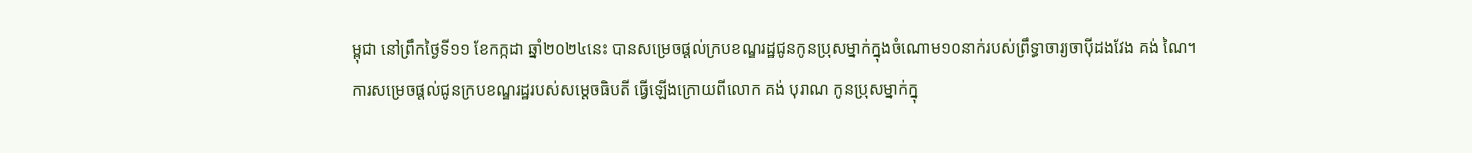ម្ពុជា នៅព្រឹកថ្ងៃទី១១ ខែកក្កដា ឆ្នាំ២០២៤នេះ បានសម្រេចផ្ដល់ក្របខណ្ឌរដ្ឋជូនកូនប្រុសម្នាក់ក្នុងចំណោម១០នាក់របស់ព្រឹទ្ធាចារ្យចាប៉ីដងវែង គង់ ណៃ។
ការសម្រេចផ្ដល់ជូនក្របខណ្ឌរដ្ឋរបស់សម្ដេចធិបតី ធ្វើឡើងក្រោយពីលោក គង់ បុរាណ កូនប្រុសម្នាក់ក្នុ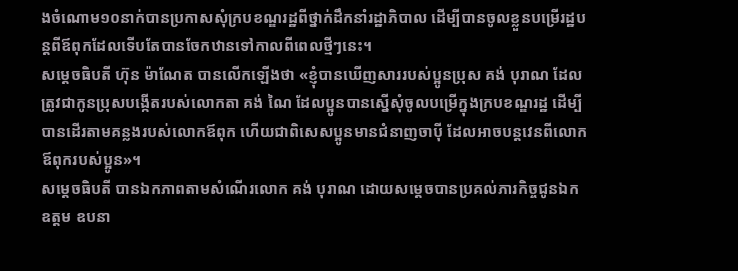ងចំណោម១០នាក់បានប្រកាសសុំក្របខណ្ឌរដ្ឋពីថ្នាក់ដឹកនាំរដ្ឋាភិបាល ដើម្បីបានចូលខ្លួនបម្រើរដ្ឋបន្ដពីឪពុកដែលទើបតែបានចែកឋានទៅកាលពីពេលថ្មីៗនេះ។
សម្ដេចធិបតី ហ៊ុន ម៉ាណែត បានលើកឡើងថា «ខ្ញុំបានឃើញសាររបស់ប្អូនប្រុស គង់ បុរាណ ដែលត្រូវជាកូនប្រុសបង្កើតរបស់លោកតា គង់ ណៃ ដែលប្អូនបានស្នើសុំចូលបម្រើក្នុងក្របខណ្ឌរដ្ឋ ដើម្បីបានដើរតាមគន្លងរបស់លោកឪពុក ហើយជាពិសេសប្អូនមានជំនាញចាប៉ី ដែលអាចបន្តវេនពីលោកឪពុករបស់ប្អូន»។
សម្ដេចធិបតី បានឯកភាពតាមសំណើរលោក គង់ បុរាណ ដោយសម្ដេចបានប្រគល់ភារកិច្ចជូនឯកឧត្តម ឧបនា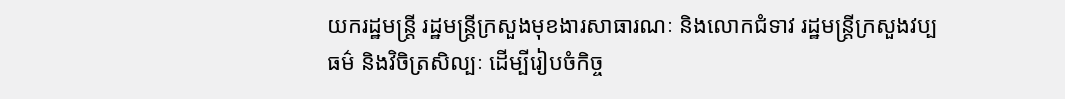យករដ្ឋមន្ត្រី រដ្ឋមន្ត្រីក្រសួងមុខងារសាធារណៈ និងលោកជំទាវ រដ្ឋមន្ត្រីក្រសួងវប្បធម៌ និងវិចិត្រសិល្បៈ ដើម្បីរៀបចំកិច្ច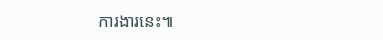ការងារនេះ៕